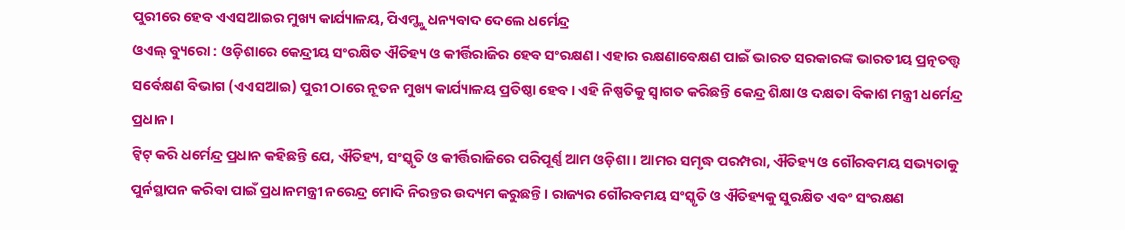ପୁରୀରେ ହେବ ଏଏସଆଇର ମୁଖ୍ୟ କାର୍ଯ୍ୟାଳୟ, ପିଏମ୍ଙ୍କୁ ଧନ୍ୟବାଦ ଦେଲେ ଧର୍ମେନ୍ଦ୍ର
ଓଏଲ୍ ବ୍ୟୁରୋ : ଓଡ଼ିଶାରେ କେନ୍ଦ୍ରୀୟ ସଂରକ୍ଷିତ ଐତିହ୍ୟ ଓ କୀର୍ତ୍ତିରାଜିର ହେବ ସଂରକ୍ଷଣ। ଏହାର ରକ୍ଷଣାବେକ୍ଷଣ ପାଇଁ ଭାରତ ସରକାରଙ୍କ ଭାରତୀୟ ପ୍ରତ୍ନତତ୍ତ୍ୱ ସର୍ବେକ୍ଷଣ ବିଭାଗ (ଏଏସଆଇ) ପୁରୀ ଠାରେ ନୂତନ ମୁଖ୍ୟ କାର୍ଯ୍ୟାଳୟ ପ୍ରତିଷ୍ଠା ହେବ। ଏହି ନିଷ୍ପତିକୁ ସ୍ୱାଗତ କରିଛନ୍ତି କେନ୍ଦ୍ର ଶିକ୍ଷା ଓ ଦକ୍ଷତା ବିକାଶ ମନ୍ତ୍ରୀ ଧର୍ମେନ୍ଦ୍ର ପ୍ରଧାନ।
ଟ୍ୱିଟ୍ କରି ଧର୍ମେନ୍ଦ୍ର ପ୍ରଧାନ କହିଛନ୍ତି ଯେ, ଐତିହ୍ୟ, ସଂସ୍କୃତି ଓ କୀର୍ତ୍ତିରାଜିରେ ପରିପୂର୍ଣ୍ଣ ଆମ ଓଡ଼ିଶା। ଆମର ସମୃଦ୍ଧ ପରମ୍ପରା, ଐତିହ୍ୟ ଓ ଗୌରବମୟ ସଭ୍ୟତାକୁ ପୁର୍ନସ୍ଥାପନ କରିବା ପାଇଁ ପ୍ରଧାନମନ୍ତ୍ରୀ ନରେନ୍ଦ୍ର ମୋଦି ନିରନ୍ତର ଉଦ୍ୟମ କରୁଛନ୍ତି। ରାଜ୍ୟର ଗୌରବମୟ ସଂସ୍କୃତି ଓ ଐତିହ୍ୟକୁ ସୁରକ୍ଷିତ ଏବଂ ସଂରକ୍ଷଣ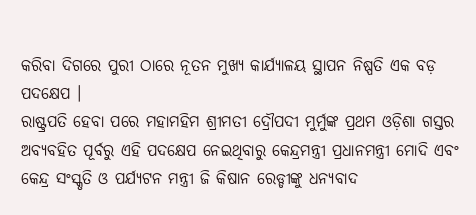କରିବା ଦିଗରେ ପୁରୀ ଠାରେ ନୂତନ ମୁଖ୍ୟ କାର୍ଯ୍ୟାଳୟ ସ୍ଥାପନ ନିଷ୍ପତି ଏକ ବଡ଼ ପଦକ୍ଷେପ ।
ରାଷ୍ଟ୍ରପତି ହେବା ପରେ ମହାମହିମ ଶ୍ରୀମତୀ ଦ୍ରୌପଦୀ ମୁର୍ମୁଙ୍କ ପ୍ରଥମ ଓଡ଼ିଶା ଗସ୍ତର ଅବ୍ୟବହିତ ପୂର୍ବରୁ ଏହି ପଦକ୍ଷେପ ନେଇଥିବାରୁ କେନ୍ଦ୍ରମନ୍ତ୍ରୀ ପ୍ରଧାନମନ୍ତ୍ରୀ ମୋଦି ଏବଂ କେନ୍ଦ୍ର ସଂସ୍କୃତି ଓ ପର୍ଯ୍ୟଟନ ମନ୍ତ୍ରୀ ଜି କିଷାନ ରେଡ୍ଡୀଙ୍କୁ ଧନ୍ୟବାଦ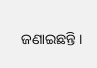ଜଣାଇଛନ୍ତି ।